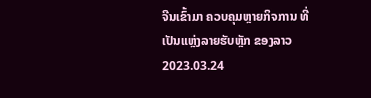ຈີນເຂົ້າມາ ຄວບຄຸມຫຼາຍກິຈການ ທີ່ເປັນແຫຼ່ງລາຍຮັບຫຼັກ ຂອງລາວ
2023.03.24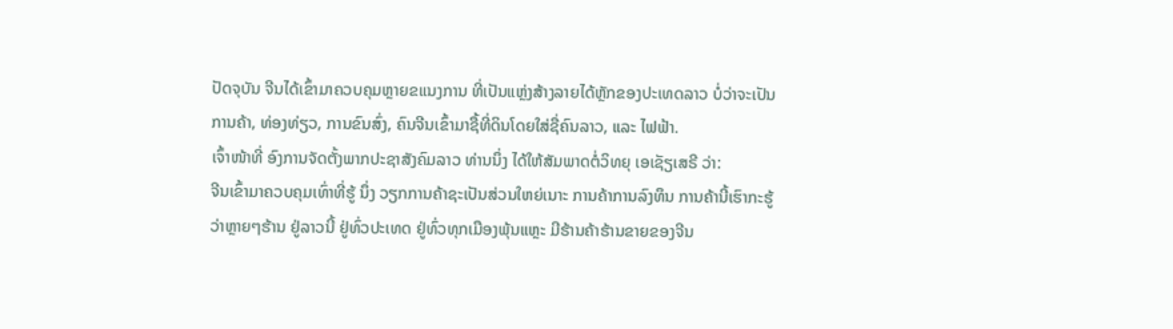ປັດຈຸບັນ ຈີນໄດ້ເຂົ້າມາຄວບຄຸມຫຼາຍຂແນງການ ທີ່ເປັນແຫຼ່ງສ້າງລາຍໄດ້ຫຼັກຂອງປະເທດລາວ ບໍ່ວ່າຈະເປັນການຄ້າ, ທ່ອງທ່ຽວ, ການຂົນສົ່ງ, ຄົນຈີນເຂົ້າມາຊື້ທີ່ດິນໂດຍໃສ່ຊື່ຄົນລາວ, ແລະ ໄຟຟ້າ.
ເຈົ້າໜ້າທີ່ ອົງການຈັດຕັ້ງພາກປະຊາສັງຄົມລາວ ທ່ານນຶ່ງ ໄດ້ໃຫ້ສັມພາດຕໍ່ວິທຍຸ ເອເຊັຽເສຣີ ວ່າ:
ຈີນເຂົ້າມາຄວບຄຸມເທົ່າທີ່ຮູ້ ນຶ່ງ ວຽກການຄ້າຊະເປັນສ່ວນໃຫຍ່ເນາະ ການຄ້າການລົງທຶນ ການຄ້ານີ້ເຮົາກະຮູ້ວ່າຫຼາຍໆຮ້ານ ຢູ່ລາວນີ້ ຢູ່ທົ່ວປະເທດ ຢູ່ທົ່ວທຸກເມືອງພຸ້ນແຫຼະ ມີຮ້ານຄ້າຮ້ານຂາຍຂອງຈີນ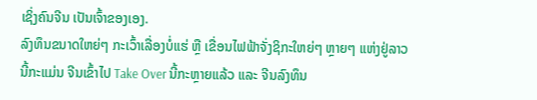ເຊິ່ງຄົນຈີນ ເປັນເຈົ້າຂອງເອງ.
ລົງທຶນຂນາດໃຫຍ່ໆ ກະເວົ້າເລື່ອງບໍ່ແຮ່ ຫຼື ເຂື່ອນໄຟຟ້າຈັ່ງຊິກະໃຫຍ່ໆ ຫຼາຍໆ ແຫ່ງຢູ່ລາວນີ້ກະແມ່ນ ຈີນເຂົ້າໄປ Take Over ນີ້ກະຫຼາຍແລ້ວ ແລະ ຈີນລົງທຶນ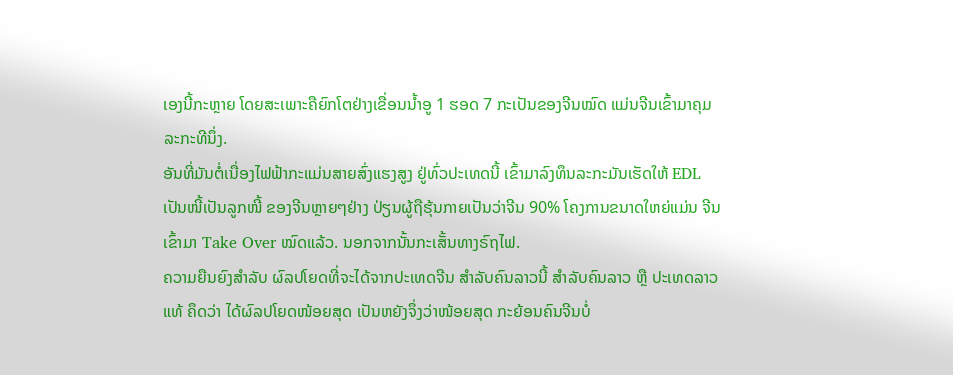ເອງນີ້ກະຫຼາຍ ໂດຍສະເພາະຄືຍົກໂຕຢ່າງເຂື່ອນນ້ຳອູ 1 ຮອດ 7 ກະເປັນຂອງຈີນໝົດ ແມ່ນຈີນເຂົ້າມາຄຸມລະກະທີນຶ່ງ.
ອັນທີ່ມັນຕໍ່ເນື່ອງໄຟຟ້າກະແມ່ນສາຍສົ່ງແຮງສູງ ຢູ່ທົ່ວປະເທດນີ້ ເຂົ້າມາລົງທຶນລະກະມັນເຮັດໃຫ້ EDL ເປັນໜີ້ເປັນລູກໜີ້ ຂອງຈີນຫຼາຍໆຢ່າງ ປ່ຽນຜູ້ຖືຮຸ້ນກາຍເປັນວ່າຈີນ 90% ໂຄງການຂນາດໃຫຍ່ແມ່ນ ຈີນເຂົ້າມາ Take Over ໝົດແລ້ວ. ນອກຈາກນັ້ນກະເສັ້ນທາງຣົຖໄຟ.
ຄວາມຍືນຍົງສຳລັບ ຜົລປໂຍດທີ່ຈະໄດ້ຈາກປະເທດຈີນ ສຳລັບຄົນລາວນີ້ ສຳລັບຄົນລາວ ຫຼື ປະເທດລາວແທ້ ຄຶດວ່າ ໄດ້ຜົລປໂຍດໜ້ອຍສຸດ ເປັນຫຍັງຈຶ່ງວ່າໜ້ອຍສຸດ ກະຍ້ອນຄົນຈີນບໍ່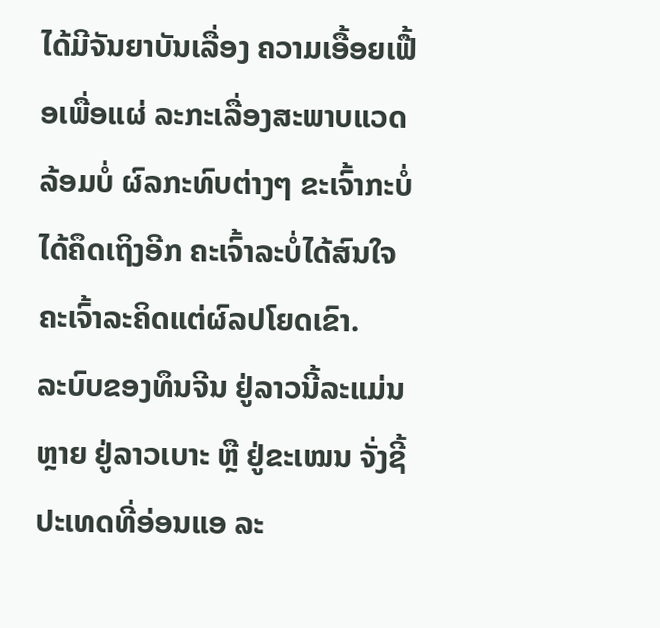ໄດ້ມີຈັນຍາບັນເລື່ອງ ຄວາມເອື້ອຍເຟື້ອເພື່ອແຜ່ ລະກະເລື່ອງສະພາບແວດລ້ອມບໍ່ ຜົລກະທົບຕ່າງໆ ຂະເຈົ້າກະບໍ່ໄດ້ຄຶດເຖິງອີກ ຄະເຈົ້າລະບໍ່ໄດ້ສົນໃຈ ຄະເຈົ້າລະຄິດແຕ່ຜົລປໂຍດເຂົາ.
ລະບົບຂອງທຶນຈີນ ຢູ່ລາວນີ້ລະແມ່ນຫຼາຍ ຢູ່ລາວເບາະ ຫຼື ຢູ່ຂະເໝນ ຈັ່ງຊີ້ ປະເທດທີ່ອ່ອນແອ ລະ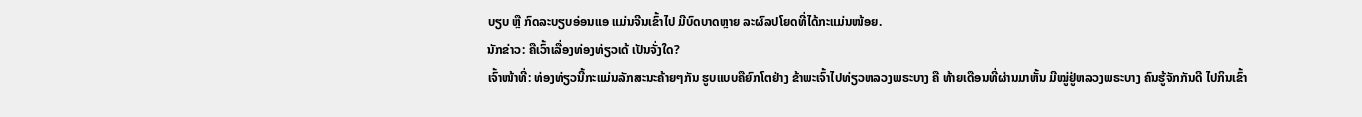ບຽບ ຫຼື ກົດລະບຽບອ່ອນແອ ແມ່ນຈີນເຂົ້າໄປ ມີບົດບາດຫຼາຍ ລະຜົລປໂຍດທີ່ໄດ້ກະແມ່ນໜ້ອຍ.
ນັກຂ່າວ: ຄືເວົ້າເລື່ອງທ່ອງທ່ຽວເດ້ ເປັນຈັ່ງໃດ?
ເຈົ້າໜ້າທີ່: ທ່ອງທ່ຽວນີ້ກະແມ່ນລັກສະນະຄ້າຍໆກັນ ຮູບແບບຄືຍົກໂຕຢ່າງ ຂ້າພະເຈົ້າໄປທ່ຽວຫລວງພຣະບາງ ຄື ທ້າຍເດືອນທີ່ຜ່ານມາຫັ້ນ ມີໝູ່ຢູ່ຫລວງພຣະບາງ ຄົນຮູ້ຈັກກັນດີ ໄປກິນເຂົ້າ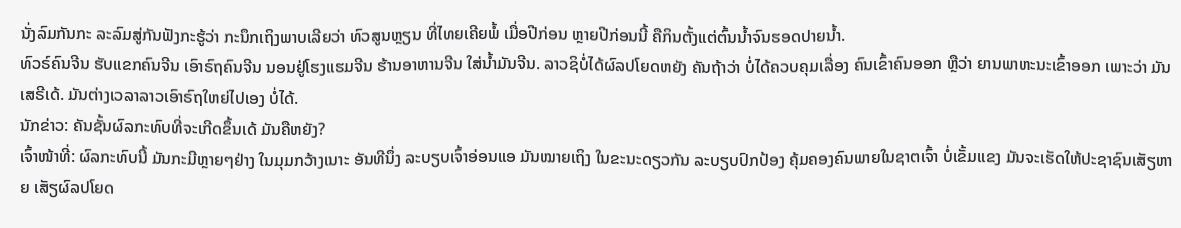ນັ່ງລົມກັນກະ ລະລົມສູ່ກັນຟັງກະຮູ້ວ່າ ກະນຶກເຖິງພາບເລີຍວ່າ ທົວສູນຫຼຽນ ທີ່ໄທຍເຄີຍພໍ້ ເມື່ອປີກ່ອນ ຫຼາຍປີກ່ອນນີ້ ຄືກິນຕັ້ງແຕ່ຕົ້ນນ້ຳຈົນຮອດປາຍນ້ຳ.
ທົວຣ໌ຄົນຈີນ ຮັບແຂກຄົນຈີນ ເອົາຣົຖຄົນຈີນ ນອນຢູ່ໂຮງແຮມຈີນ ຮ້ານອາຫານຈີນ ໃສ່ນ້ຳມັນຈີນ. ລາວຊິບໍ່ໄດ້ຜົລປໂຍດຫຍັງ ຄັນຖ້າວ່າ ບໍ່ໄດ້ຄວບຄຸມເລື່ອງ ຄົນເຂົ້າຄົນອອກ ຫຼືວ່າ ຍານພາຫະນະເຂົ້າອອກ ເພາະວ່າ ມັນເສຣີເດ້. ມັນຕ່າງເວລາລາວເອົາຣົຖໃຫຍ່ໄປເອງ ບໍ່ໄດ້.
ນັກຂ່າວ: ຄັນຊັ້ນຜົລກະທົບທີ່ຈະເກີດຂຶ້ນເດ້ ມັນຄືຫຍັງ?
ເຈົ້າໜ້າທີ່: ຜົລກະທົບນີ້ ມັນກະມີຫຼາຍໆຢ່າງ ໃນມຸມກວ້າງເນາະ ອັນທີນຶ່ງ ລະບຽບເຈົ້າອ່ອນແອ ມັນໝາຍເຖິງ ໃນຂະນະດຽວກັນ ລະບຽບປົກປ້ອງ ຄຸ້ມຄອງຄົນພາຍໃນຊາຕເຈົ້າ ບໍ່ເຂັ້ມແຂງ ມັນຈະເຮັດໃຫ້ປະຊາຊົນເສັຽຫາຍ ເສັຽຜົລປໂຍດ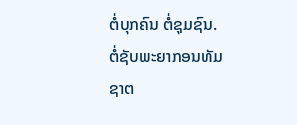ຕໍ່ບຸກຄົນ ຕໍ່ຊຸມຊົນ.
ຕໍ່ຊັບພະຍາກອນທັມຊາຕ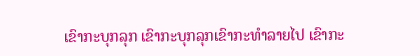ເຂົາກະບຸກລຸກ ເຂົາກະບຸກລຸກເຂົາກະທຳລາຍໄປ ເຂົາກະ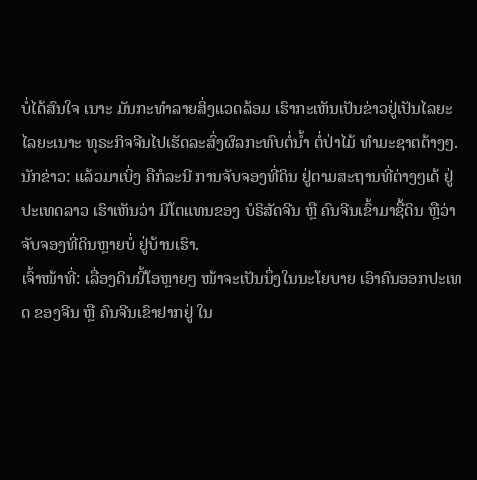ບໍ່ໄດ້ສົນໃຈ ເນາະ ມັນກະທຳລາຍສິ່ງແວດລ້ອມ ເຮົາກະເຫັນເປັນຂ່າວຢູ່ເປັນໄລຍະໄລຍະເນາະ ທຸຣະກິຈຈີນໄປເຮັດລະສົ່ງຜົລກະທົບຕໍ່ນ້ຳ ຕໍ່ປ່າໄມ້ ທຳມະຊາຕຕ້າງໆ.
ນັກຂ່າວ: ແລ້ວມາເບິ່ງ ຄືກໍລະນີ ການຈັບຈອງທີ່ດິນ ຢູ່ຕາມສະຖານທີ່ຕ່າງໆເດ້ ຢູ່ປະເທດລາວ ເຮົາເຫັນວ່າ ມີໂຕແທນຂອງ ບໍຣິສັດຈີນ ຫຼື ຄົນຈີນເຂົ້າມາຊື້ດິນ ຫຼືວ່າ ຈັບຈອງທີ່ດິນຫຼາຍບໍ່ ຢູ່ບ້ານເຮົາ.
ເຈົ້າໜ້າທີ່: ເລື່ອງດິນນີ້ໂອຫຼາຍໆ ໜ້າຈະເປັນນຶ່ງໃນນະໂຍບາຍ ເອົາຄົນອອກປະເທດ ຂອງຈີນ ຫຼື ຄົນຈີນເຂົາຢາກຢູ່ ໃນ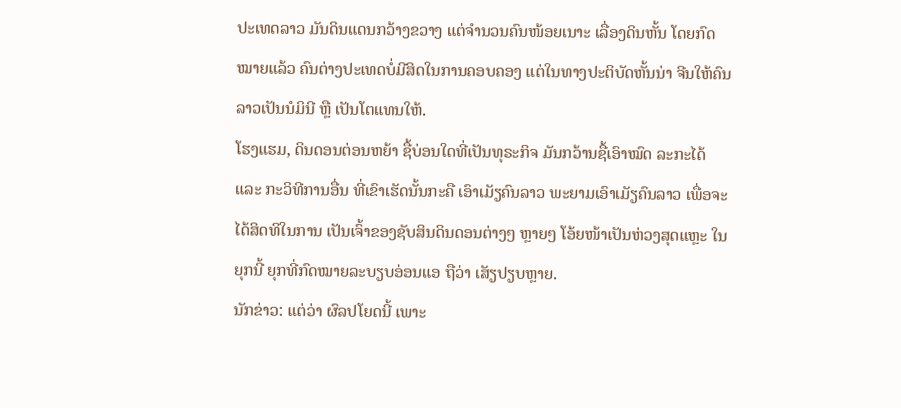ປະເທດລາວ ມັນດິນແດນກວ້າງຂວາງ ແຕ່ຈຳນວນຄົນໜ້ອຍເນາະ ເລື່ອງດິນຫັ້ນ ໂດຍກົດໝາຍແລ້ວ ຄົນຕ່າງປະເທດບໍ່ມີສິດໃນການຄອບຄອງ ແຕ່ໃນທາງປະຕິບັດຫັ້ນນ່າ ຈີນໃຫ້ຄົນລາວເປັນນໍມິນີ ຫຼື ເປັນໂຕແທນໃຫ້.
ໂຮງແຮມ, ດິນດອນຕ່ອນຫຍ້າ ຊື້ບ່ອນໃດທີ່ເປັນທຸຣະກິຈ ມັນກວ້ານຊື້ເອົາໝົດ ລະກະໄດ້ ແລະ ກະວິທີການອື່ນ ທີ່ເຂົາເຮັດນັ້ນກະຄື ເອົາເມັຽຄົນລາວ ພະຍາມເອົາເມັຽຄົນລາວ ເພື່ອຈະໄດ້ສິດທິໃນການ ເປັນເຈົ້າຂອງຊັບສິນດິນດອນຕ່າງໆ ຫຼາຍໆ ໂອ້ຍໜ້າເປັນຫ່ວງສຸດແຫຼະ ໃນຍຸກນີ້ ຍຸກທີ່ກົດໝາຍລະບຽບອ່ອນແອ ຖືວ່າ ເສັຽປຽບຫຼາຍ.
ນັກຂ່າວ: ແຕ່ວ່າ ຜົລປໂຍດນີ້ ເພາະ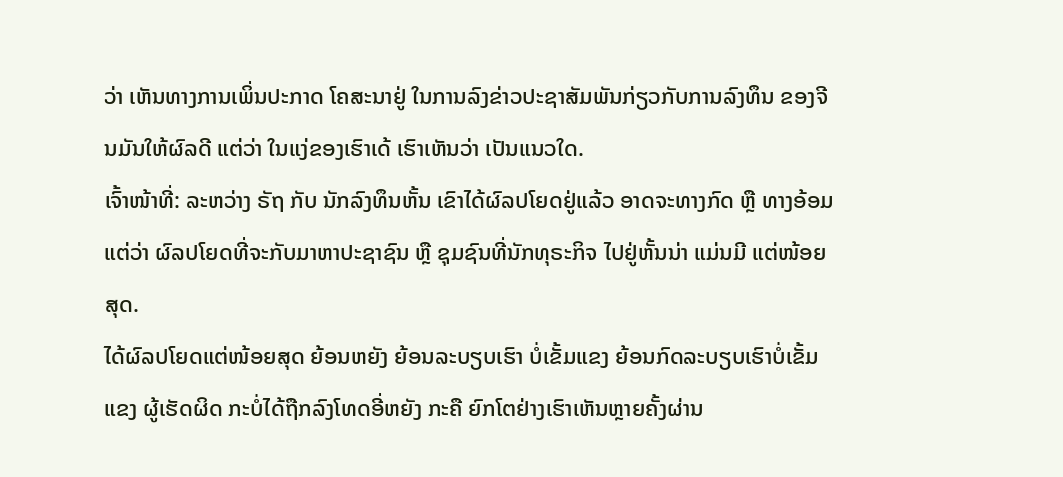ວ່າ ເຫັນທາງການເພິ່ນປະກາດ ໂຄສະນາຢູ່ ໃນການລົງຂ່າວປະຊາສັມພັນກ່ຽວກັບການລົງທຶນ ຂອງຈີນມັນໃຫ້ຜົລດີ ແຕ່ວ່າ ໃນແງ່ຂອງເຮົາເດ້ ເຮົາເຫັນວ່າ ເປັນແນວໃດ.
ເຈົ້າໜ້າທີ່: ລະຫວ່າງ ຣັຖ ກັບ ນັກລົງທຶນຫັ້ນ ເຂົາໄດ້ຜົລປໂຍດຢູ່ແລ້ວ ອາດຈະທາງກົດ ຫຼື ທາງອ້ອມ ແຕ່ວ່າ ຜົລປໂຍດທີ່ຈະກັບມາຫາປະຊາຊົນ ຫຼື ຊຸມຊົນທີ່ນັກທຸຣະກິຈ ໄປຢູ່ຫັ້ນນ່າ ແມ່ນມີ ແຕ່ໜ້ອຍສຸດ.
ໄດ້ຜົລປໂຍດແຕ່ໜ້ອຍສຸດ ຍ້ອນຫຍັງ ຍ້ອນລະບຽບເຮົາ ບໍ່ເຂັ້ມແຂງ ຍ້ອນກົດລະບຽບເຮົາບໍ່ເຂັ້ມແຂງ ຜູ້ເຮັດຜິດ ກະບໍ່ໄດ້ຖືກລົງໂທດອີ່ຫຍັງ ກະຄື ຍົກໂຕຢ່າງເຮົາເຫັນຫຼາຍຄັ້ງຜ່ານ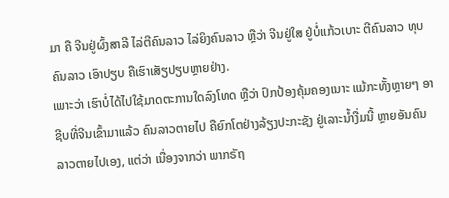ມາ ຄື ຈີນຢູ່ຜົ້ງສາລີ ໄລ່ຕີຄົນລາວ ໄລ່ຍິງຄົນລາວ ຫຼືວ່າ ຈີນຢູ່ໃສ ຢູ່ບໍ່ແກ້ວເບາະ ຕີຄົນລາວ ທຸບຄົນລາວ ເອົາປຽບ ຄືເຮົາເສັຽປຽບຫຼາຍຢ່າງ.
ເພາະວ່າ ເຮົາບໍ່ໄດ້ໄປໃຊ້ມາດຕະການໃດລົງໂທດ ຫຼືວ່າ ປົກປ້ອງຄຸ້ມຄອງເນາະ ແມ້ກະທັ້ງຫຼາຍໆ ອາຊີບທີ່ຈີນເຂົ້າມາແລ້ວ ຄົນລາວຕາຍໄປ ຄືຍົກໂຕຢ່າງລ້ຽງປະກະຊັງ ຢູ່ເລາະນ້ຳງື່ມນີ້ ຫຼາຍອັນຄົນລາວຕາຍໄປເອງ, ແຕ່ວ່າ ເນື່ອງຈາກວ່າ ພາກຣັຖ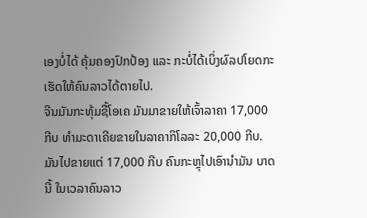ເອງບໍ່ໄດ້ ຄຸ້ມຄອງປົກປ້ອງ ແລະ ກະບໍ່ໄດ້ເບິ່ງຜົລປໂຍດກະເຮັດໃຫ້ຄົນລາວໄດ້ຕາຍໄປ.
ຈີນມັນກະທຸ້ມຊື້ໂອເຄ ມັນມາຂາຍໃຫ້ເຈົ້າລາຄາ 17,000 ກີບ ທຳມະດາເຄີຍຂາຍໃນລາຄາກິໂລລະ 20,000 ກີບ. ມັນໄປຂາຍແຕ່ 17,000 ກີບ ຄົນກະຫຼຸໄປເອົານຳມັນ ບາດນີ້ ໃນເວລາຄົນລາວ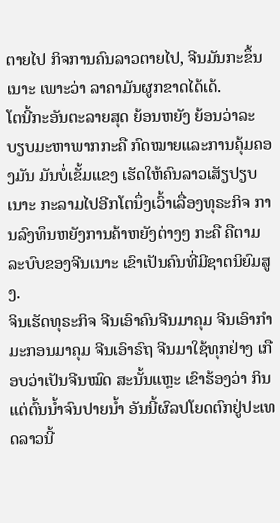ຕາຍໄປ ກິຈການຄົນລາວຕາຍໄປ, ຈີນມັນກະຂຶ້ນເນາະ ເພາະວ່າ ລາຄາມັນຜູກຂາດໄດ້ເດ້.
ໂຕນີ້ກະອັນຕະລາຍສຸດ ຍ້ອນຫຍັງ ຍ້ອນວ່າລະບຽບມະຫາພາກກະຄື ກົດໝາຍແລະການຄຸ້ມຄອງມັນ ມັນບໍ່ເຂັ້ມແຂງ ເຮັດໃຫ້ຄົນລາວເສັຽປຽບເນາະ ກະລາມໄປອີກໂຕນຶ່ງເວົ້າເລື່ອງທຸຣະກິຈ ການລົງທຶນຫຍັງການຄ້າຫຍັງຕ່າງໆ ກະຄື ຄືຕາມລະບົບຂອງຈີນເນາະ ເຂົາເປັນຄົນທີ່ມີຊາຕນິຍົມສູງ.
ຈິນເຮັດທຸຣະກິຈ ຈີນເອົາຄົນຈີນມາຄຸມ ຈີນເອົາກຳມະກອນມາຄຸມ ຈີນເອົາຣົຖ ຈີນມາໃຊ້ທຸກຢ່າງ ເກືອບວ່າເປັນຈີນໝົດ ສະນັ້ນແຫຼະ ເຂົາຮ້ອງວ່າ ກິນແຕ່ຕົ້ນນ້ຳຈົນປາຍນ້ຳ ອັນນີ້ຜົລປໂຍດຕົກຢູ່ປະເທດລາວນີ້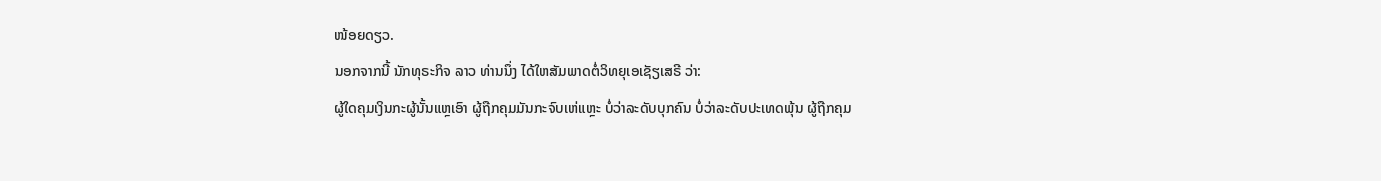ໜ້ອຍດຽວ.
ນອກຈາກນີ້ ນັກທຸຣະກິຈ ລາວ ທ່ານນຶ່ງ ໄດ້ໃຫສັມພາດຕໍ່ວິທຍຸເອເຊັຽເສຣີ ວ່າ:
ຜູ້ໃດຄຸມເງິນກະຜູ້ນັ້ນແຫຼເອົາ ຜູ້ຖືກຄຸມມັນກະຈົບເຫ່ແຫຼະ ບໍ່ວ່າລະດັບບຸກຄົນ ບໍ່ວ່າລະດັບປະເທດພຸ້ນ ຜູ້ຖືກຄຸມ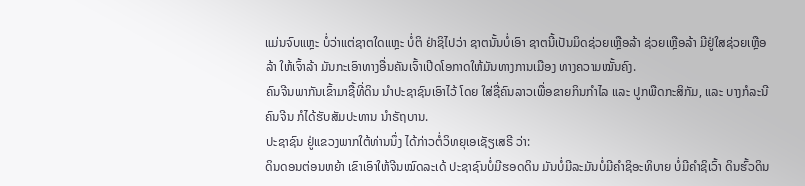ແມ່ນຈົບແຫຼະ ບໍ່ວ່າແຕ່ຊາຕໃດແຫຼະ ບໍ່ຕິ ຢ່າຊິໄປວ່າ ຊາຕນັ້ນບໍ່ເອົາ ຊາຕນີ້ເປັນມິດຊ່ວຍເຫຼືອລ້າ ຊ່ວຍເຫຼືອລ້າ ມີຢູ່ໃສຊ່ວຍເຫຼືອລ້າ ໃຫ້ເຈົ້າລ້າ ມັນກະເອົາທາງອື່ນຄັນເຈົ້າເປີດໂອກາດໃຫ້ມັນທາງການເມືອງ ທາງຄວາມໝັ້ນຄົງ.
ຄົນຈີນພາກັນເຂົ້າມາຊື້ທີ່ດິນ ນຳປະຊາຊົນເອົາໄວ້ ໂດຍ ໃສ່ຊື່ຄົນລາວເພື່ອຂາຍກິນກຳໄລ ແລະ ປູກພືດກະສິກັມ, ແລະ ບາງກໍລະນີຄົນຈີນ ກໍໄດ້ຮັບສັມປະທານ ນຳຣັຖບານ.
ປະຊາຊົນ ຢູ່ແຂວງພາກໃຕ້ທ່ານນຶ່ງ ໄດ້ກ່າວຕໍ່ວິທຍຸເອເຊັຽເສຣີ ວ່າ:
ດິນດອນຕ່ອນຫຍ້າ ເຂົາເອົາໃຫ້ຈີນໝົດລະເດ້ ປະຊາຊົນບໍ່ມີຮອດດິນ ມັນບໍ່ມີລະມັນບໍ່ມີຄຳຊິອະທິບາຍ ບໍ່ມີຄຳຊິເວົ້າ ດິນຮົ້ວດິນ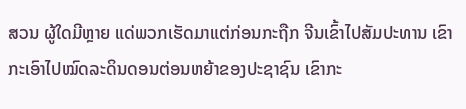ສວນ ຜູ້ໃດມີຫຼາຍ ແດ່ພວກເຮັດມາແຕ່ກ່ອນກະຖືກ ຈີນເຂົ້າໄປສັມປະທານ ເຂົາກະເອົາໄປໝົດລະດິນດອນຕ່ອນຫຍ້າຂອງປະຊາຊົນ ເຂົາກະ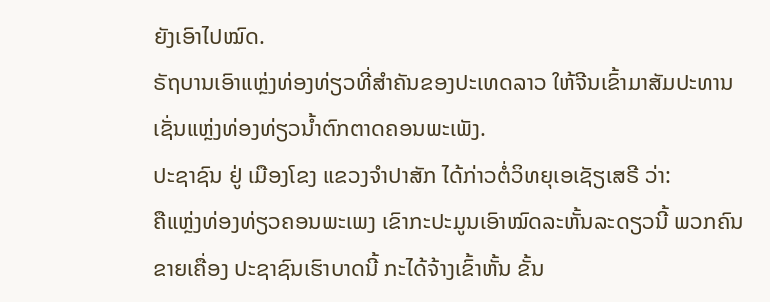ຍັງເອົາໄປໝົດ.
ຣັຖບານເອົາແຫຼ່ງທ່ອງທ່ຽວທີ່ສຳຄັນຂອງປະເທດລາວ ໃຫ້ຈີນເຂົ້າມາສັມປະທານ ເຊັ່ນແຫຼ່ງທ່ອງທ່ຽວນ້ຳຕົກຕາດຄອນພະເພັງ.
ປະຊາຊົນ ຢູ່ ເມືອງໂຂງ ແຂວງຈຳປາສັກ ໄດ້ກ່າວຕໍ່ວິທຍຸເອເຊັຽເສຣີ ວ່າ:
ຄືແຫຼ່ງທ່ອງທ່ຽວຄອນພະເພງ ເຂົາກະປະມູນເອົາໝົດລະຫັ້ນລະດຽວນີ້ ພວກຄົນຂາຍເຄື່ອງ ປະຊາຊົນເຮົາບາດນີ້ ກະໄດ້ຈ້າງເຂົ້າຫັ້ນ ຂັ້ນ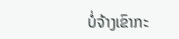ບໍ່ຈ້າງເຂົາກະ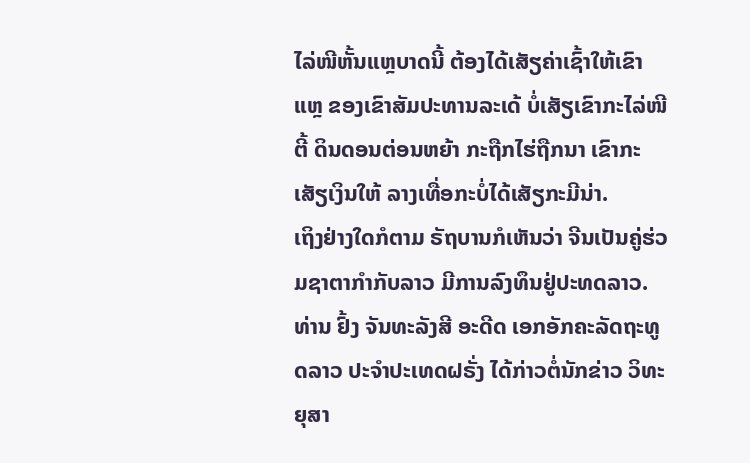ໄລ່ໜີຫັ້ນແຫຼບາດນີ້ ຕ້ອງໄດ້ເສັຽຄ່າເຊົ້າໃຫ້ເຂົາແຫຼ ຂອງເຂົາສັມປະທານລະເດ້ ບໍ່ເສັຽເຂົາກະໄລ່ໜີຕີ້ ດິນດອນຕ່ອນຫຍ້າ ກະຖືກໄຮ່ຖືກນາ ເຂົາກະເສັຽເງິນໃຫ້ ລາງເທື່ອກະບໍ່ໄດ້ເສັຽກະມີນ່າ.
ເຖິງຢ່າງໃດກໍຕາມ ຣັຖບານກໍເຫັນວ່າ ຈີນເປັນຄູ່ຮ່ວມຊາຕາກຳກັບລາວ ມີການລົງທຶນຢູ່ປະທດລາວ. ທ່ານ ຢົ້ງ ຈັນທະລັງສີ ອະດີດ ເອກອັກຄະລັດຖະທູດລາວ ປະຈຳປະເທດຝຣັ່ງ ໄດ້ກ່າວຕໍ່ນັກຂ່າວ ວິທະຍຸສາ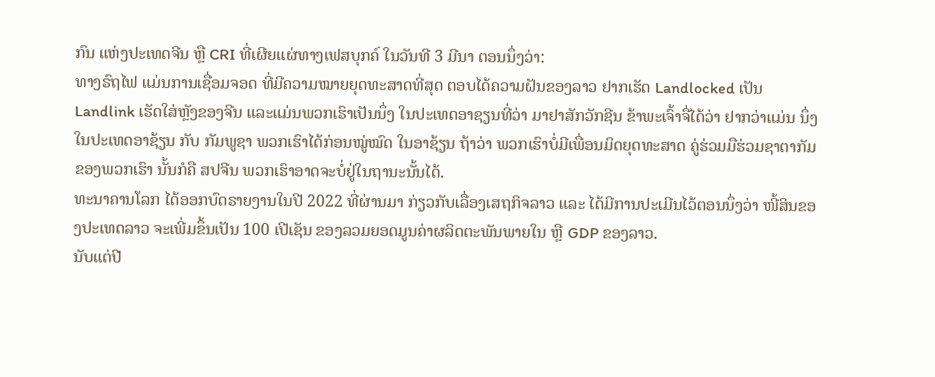ກົນ ແຫ່ງປະເທດຈີນ ຫຼື CRI ທີ່ເຜີຍແຜ່ທາງເຟສບຸກຄ໌ ໃນວັນທີ 3 ມີນາ ຕອນນຶ່ງວ່າ:
ທາງຣົຖໄຟ ແມ່ນການເຊື່ອມຈອດ ທີ່ມີຄວາມໝາຍຍຸດທະສາດທີ່ສຸດ ຕອບໄດ້ຄວາມຝັນຂອງລາວ ຢາກເຮັດ Landlocked ເປັນ Landlink ເຮັດໃສ່ຫຼັງຂອງຈີນ ແລະແມ່ນພວກເຮົາເປັນນຶ່ງ ໃນປະເທດອາຊຽນທີ່ວ່າ ມາຢາສັກວັກຊີນ ຂ້າພະເຈົ້າຈື່ໄດ້ວ່າ ຢາກວ່າແມ່ນ ນຶ່ງໃນປະເທດອາຊ້ຽນ ກັບ ກັມພູຊາ ພວກເຮົາໄດ້ກ່ອນໝູ່ໝົດ ໃນອາຊ້ຽນ ຖ້າວ່າ ພວກເຮົາບໍ່ມີເພື່ອນມິດຍຸດທະສາດ ຄູ່ຮ່ວມມືຮ່ວມຊາຕາກັມຂອງພວກເຮົາ ນັ້ນກໍຄື ສປຈີນ ພວກເຮົາອາດຈະບໍ່ຢູ່ໃນຖານະນັ້ນໄດ້.
ທະນາຄານໂລກ ໄດ້ອອກບົດຣາຍງານໃນປີ 2022 ທີ່ຜ່ານມາ ກ່ຽວກັບເລື່ອງເສຖກິຈລາວ ແລະ ໄດ້ມີການປະເມີນໄວ້ຕອນນຶ່ງວ່າ ໜີ້ສິນຂອງປະເທດລາວ ຈະເພີ່ມຂຶ້ນເປັນ 100 ເປີເຊັນ ຂອງລວມຍອດມູນຄ່າຜລິດຕະພັນພາຍໃນ ຫຼື GDP ຂອງລາວ.
ນັບແຕ່ປີ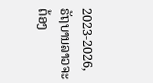2023-2026, ຣັຖບານລາວຈະຕ້ອງ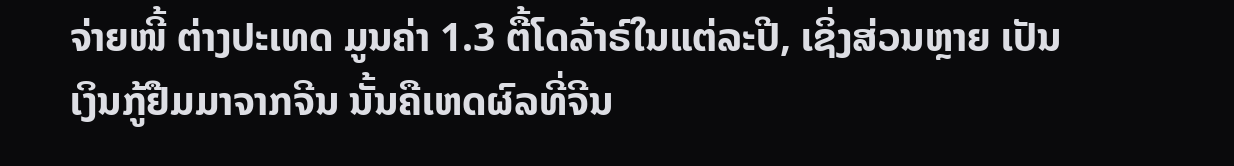ຈ່າຍໜີ້ ຕ່າງປະເທດ ມູນຄ່າ 1.3 ຕື້ໂດລ້າຣ໌ໃນແຕ່ລະປີ, ເຊິ່ງສ່ວນຫຼາຍ ເປັນເງິນກູ້ຢືມມາຈາກຈີນ ນັ້ນຄືເຫດຜົລທີ່ຈີນ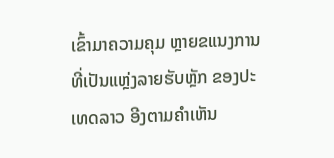ເຂົ້າມາຄວາມຄຸມ ຫຼາຍຂແນງການທີ່ເປັນແຫຼ່ງລາຍຮັບຫຼັກ ຂອງປະເທດລາວ ອີງຕາມຄຳເຫັນ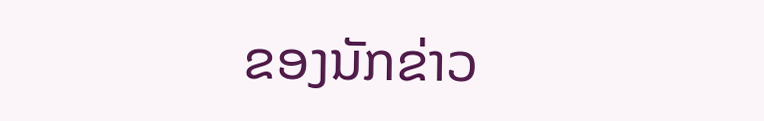ຂອງນັກຂ່າວ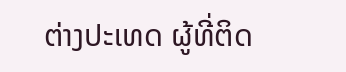ຕ່າງປະເທດ ຜູ້ທີ່ຕິດ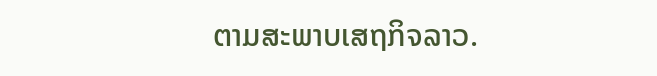ຕາມສະພາບເສຖກິຈລາວ.